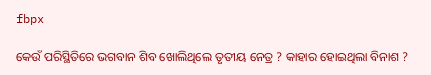fbpx

କେଉଁ ପରିସ୍ଥିତିରେ ଭଗବାନ ଶିବ ଖୋଲିଥିଲେ ତୃତୀୟ ନେତ୍ର ? କାହାର ହୋଇଥିଲା ବିନାଶ ?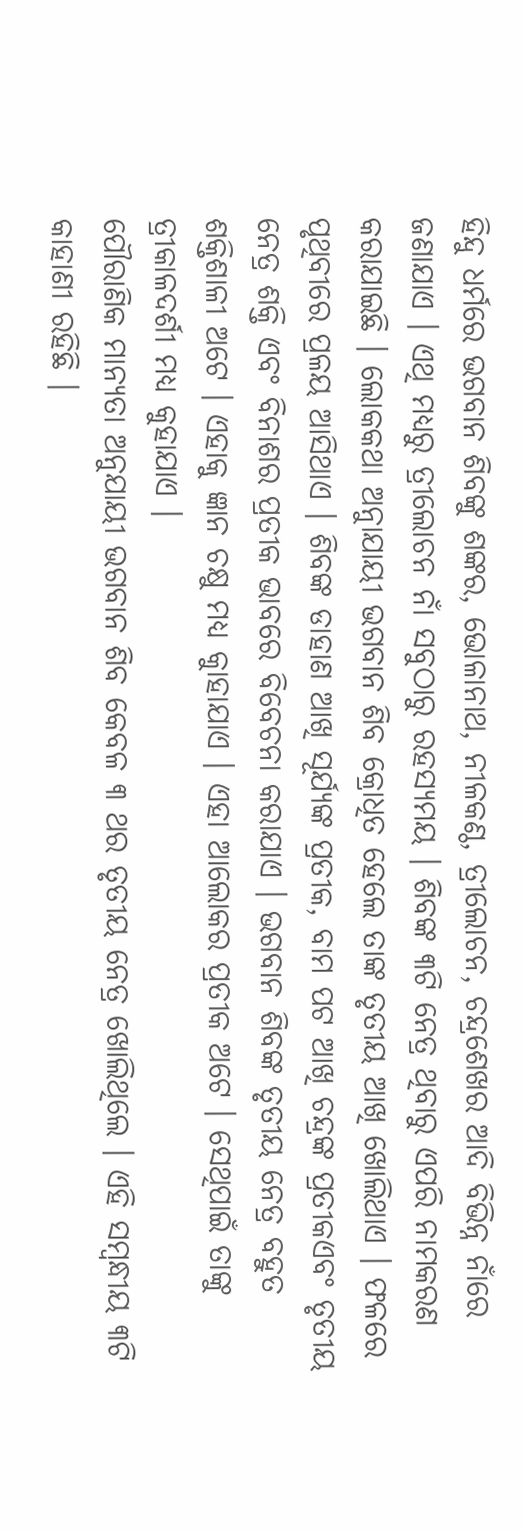ହିନ୍ଦୁ ଧର୍ମରେ ଭଗବାନ ଶିବଙ୍କୁ ଶଙ୍କର, ଭୋଳାନାଥ, ନୀଳକଣ୍ଠ, ତ୍ରୀଲୋଚନ, ଚନ୍ଦ୍ରଶେଖର ଆଦି ବିଭିନ୍ନ ନାଁରେ ଜଣାଯାଏ । ଏଥି ମଧ୍ୟରୁ ତ୍ରୀଲୋଚନ ନାଁ ସବୁଠାରୁ ରହସ୍ୟମୟ । ଶିବଙ୍କ ୩ଟି ନେତ୍ର ଥିବାରୁ ଏପରି ନାମକରଣ କରାଯାଇଛି । ଲୋକକଥା ଅନୁାଯାୟୀ ଭଗବାନ ଶିବ କ୍ରୋଧିତ ହେଲେ ତାଙ୍କ ତୃତୀୟ ଆଖି ଖୋଲିଥାଏ । ଫଳରେ ପୃଥିବୀରେ ପ୍ରଳୟ ଆସିଥାଏ । ଶିବଙ୍କ ଡାହାଣ ଆଖି ସୂର୍ଯ୍ୟଙ୍କ ପ୍ରତୀକ, ବାମ ପଟ ଆଖି ଚନ୍ଦ୍ରଙ୍କ ପ୍ରତୀକଏବଂ ତୃତୀୟ ନେତ୍ର ଶକ୍ତି ଏବଂ ବିନାଶର ପ୍ରତୀକ ଭାବରେ ବିବେଚନା କରାଯାଏ । ଭଗବାନ ଶିବଙ୍କ ତୃତୀୟ ନେତ୍ର ବହୁତ ଶକ୍ତିଶାଳୀ ଅଟେ । ଏହାକୁ ଜ୍ଞାନ ଚକ୍ଷୁ ମଧ୍ୟ କୁାହାଯାଏ । ଏହା ଆଲୋକର ପ୍ରତୀକ ଅଟେ । ସେଥିପାଇଁ ତାଙ୍କୁ ତ୍ରୀକାଳଦର୍ଶୀ ମଧ୍ୟ କୁହାଯାଏ ।
ପୌରାଣିକ ମାନ୍ୟତା ଅନୁଯାୟୀ ଭଗବାନ ଶିବ କେବଳ ୩ ଥର ତୃତୀୟ ନେତ୍ର ଖୋଲିଥିଲେ । ଏହି ସମ୍ବନ୍ଧୀୟ ୩ଟି କାହାଣୀ ରହିଛି ।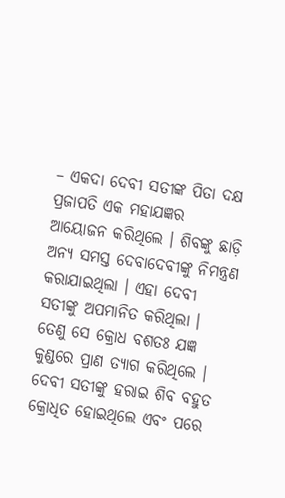– ଏକଦା ଦେବୀ ସତୀଙ୍କ ପିତା ଦକ୍ଷ ପ୍ରଜାପତି ଏକ ମହାଯଜ୍ଞର ଆୟୋଜନ କରିଥିଲେ । ଶିବଙ୍କୁ ଛାଡ଼ି ଅନ୍ୟ ସମସ୍ତ ଦେବାଦେବୀଙ୍କୁ ନିମନ୍ତ୍ରଣ କରାଯାଇଥିଲା । ଏହା ଦେବୀ ସତୀଙ୍କୁ ଅପମାନିତ କରିଥିଲା । ତେଣୁ ସେ କ୍ରୋଧ ବଶତଃ ଯଜ୍ଞ କୁଣ୍ଡରେ ପ୍ରାଣ ତ୍ୟାଗ କରିଥିଲେ । ଦେବୀ ସତୀଙ୍କୁ ହରାଇ ଶିବ ବହୁତ କ୍ରୋଧିତ ହୋଇଥିଲେ ଏବଂ ପରେ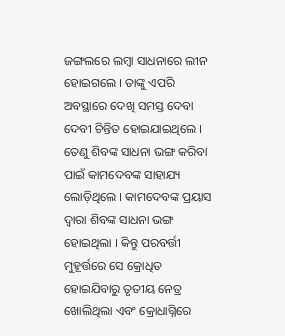ଜଙ୍ଗଲରେ ଲମ୍ବା ସାଧନାରେ ଲୀନ ହୋଇଗଲେ । ତାଙ୍କୁ ଏପରି ଅବସ୍ଥାରେ ଦେଖି ସମସ୍ତ ଦେବା ଦେବୀ ଚିନ୍ତିତ ହୋଇଯାଇଥିଲେ । ତେଣୁ ଶିବଙ୍କ ସାଧନା ଭଙ୍ଗ କରିବା ପାଇଁ କାମଦେବଙ୍କ ସାହାଯ୍ୟ ଲୋଡ଼ିଥିଲେ । କାମଦେବଙ୍କ ପ୍ରୟାସ ଦ୍ୱାରା ଶିବଙ୍କ ସାଧନା ଭଙ୍ଗ ହୋଇଥିଲା । କିନ୍ତୁ ପରବର୍ତ୍ତୀ ମୁହୂର୍ତ୍ତରେ ସେ କ୍ରୋଧିତ ହୋଇଯିବାରୁ ତୃତୀୟ ନେତ୍ର ଖୋଲିଥିଲା ଏବଂ କ୍ରୋଧାଗ୍ନିରେ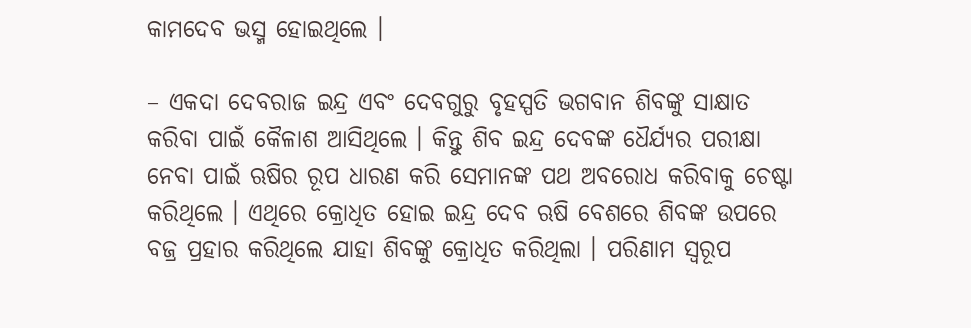କାମଦେବ ଭସ୍ମ ହୋଇଥିଲେ ।

– ଏକଦା ଦେବରାଜ ଇନ୍ଦ୍ର ଏବଂ ଦେବଗୁରୁ ବୃହସ୍ପତି ଭଗବାନ ଶିବଙ୍କୁ ସାକ୍ଷାତ କରିବା ପାଇଁ କୈଳାଶ ଆସିଥିଲେ । କିନ୍ତୁ ଶିବ ଇନ୍ଦ୍ର ଦେବଙ୍କ ଧୈର୍ଯ୍ୟର ପରୀକ୍ଷା ନେବା ପାଇଁ ଋଷିର ରୂପ ଧାରଣ କରି ସେମାନଙ୍କ ପଥ ଅବରୋଧ କରିବାକୁ ଚେଷ୍ଟା କରିଥିଲେ । ଏଥିରେ କ୍ରୋଧିତ ହୋଇ ଇନ୍ଦ୍ର ଦେବ ଋଷି ବେଶରେ ଶିବଙ୍କ ଉପରେ ବଜ୍ର ପ୍ରହାର କରିଥିଲେ ଯାହା ଶିବଙ୍କୁ କ୍ରୋଧିତ କରିଥିଲା । ପରିଣାମ ସ୍ୱରୂପ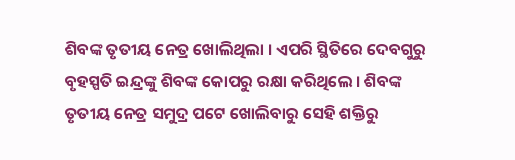ଶିବଙ୍କ ତୃତୀୟ ନେତ୍ର ଖୋଲିଥିଲା । ଏପରି ସ୍ଥିତିରେ ଦେବଗୁରୁ ବୃହସ୍ପତି ଇନ୍ଦ୍ରଙ୍କୁ ଶିବଙ୍କ କୋପରୁ ରକ୍ଷା କରିଥିଲେ । ଶିବଙ୍କ ତୃତୀୟ ନେତ୍ର ସମୁଦ୍ର ପଟେ ଖୋଲିବାରୁ ସେହି ଶକ୍ତିରୁ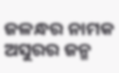ଜଳନ୍ଧର ନାମକ ଅସୁରର ଜନ୍ମ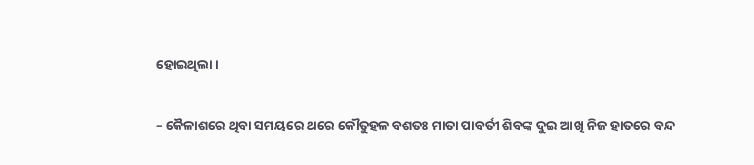ହୋଇଥିଲା ।

– କୈଳାଶରେ ଥିବା ସମୟରେ ଥରେ କୌତୁହଳ ବଶତଃ ମାତା ପାବର୍ତୀ ଶିବଙ୍କ ଦୁଇ ଆଖି ନିଜ ହାତରେ ବନ୍ଦ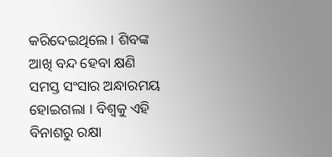କରିଦେଇଥିଲେ । ଶିବଙ୍କ ଆଖି ବନ୍ଦ ହେବା କ୍ଷଣି ସମସ୍ତ ସଂସାର ଅନ୍ଧାରମୟ ହୋଇଗଲା । ବିଶ୍ୱକୁ ଏହି ବିନାଶରୁ ରକ୍ଷା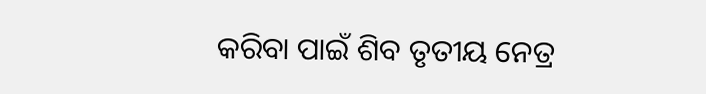କରିବା ପାଇଁ ଶିବ ତୃତୀୟ ନେତ୍ର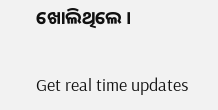ଖୋଲିଥିଲେ ।

Get real time updates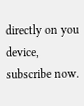directly on you device, subscribe now.